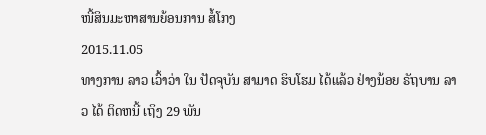ໜີ້ສິນມະຫາສານຍ້ອນການ ສໍ້ໂກງ
2015.11.05
ທາງການ ລາວ ເວົ້າວ່າ ໃນ ປັດຈຸບັນ ສາມາດ ຮິບໂຮມ ໄດ້ແລ້ວ ຢ່າງນ້ອຍ ຣັຖບານ ລາວ ໄດ້ ຕິດຫນີ້ ເຖິງ 29 ພັນ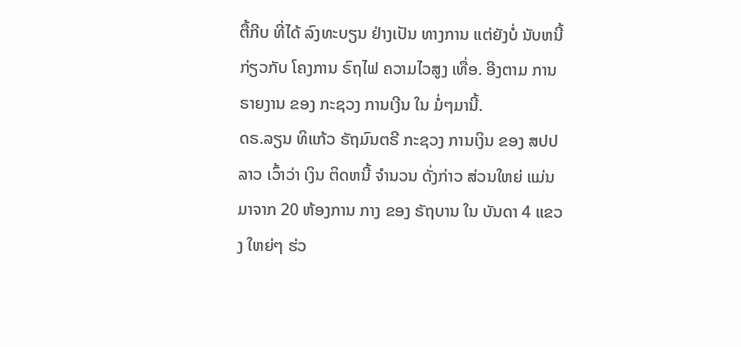ຕື້ກີບ ທີ່ໄດ້ ລົງທະບຽນ ຢ່າງເປັນ ທາງການ ແຕ່ຍັງບໍ່ ນັບຫນີ້ ກ່ຽວກັບ ໂຄງການ ຣົຖໄຟ ຄວາມໄວສູງ ເທື່ອ. ອີງຕາມ ການຣາຍງານ ຂອງ ກະຊວງ ການເງີນ ໃນ ມໍ່ໆມານີ້.
ດຣ.ລຽນ ທິແກ້ວ ຣັຖມົນຕຣີ ກະຊວງ ການເງິນ ຂອງ ສປປລາວ ເວົ້າວ່າ ເງິນ ຕິດຫນີ້ ຈຳນວນ ດັ່ງກ່າວ ສ່ວນໃຫຍ່ ແມ່ນ ມາຈາກ 20 ຫ້ອງການ ກາງ ຂອງ ຣັຖບານ ໃນ ບັນດາ 4 ແຂວງ ໃຫຍ່ໆ ຮ່ວ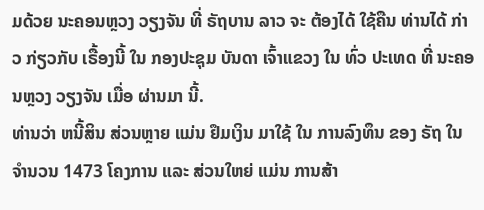ມດ້ວຍ ນະຄອນຫຼວງ ວຽງຈັນ ທີ່ ຣັຖບານ ລາວ ຈະ ຕ້ອງໄດ້ ໃຊ້ຄືນ ທ່ານໄດ້ ກ່າວ ກ່ຽວກັບ ເຣື້ອງນີ້ ໃນ ກອງປະຊຸມ ບັນດາ ເຈົ້າແຂວງ ໃນ ທົ່ວ ປະເທດ ທີ່ ນະຄອນຫຼວງ ວຽງຈັນ ເມື່ອ ຜ່ານມາ ນີ້.
ທ່ານວ່າ ຫນີ້ສິນ ສ່ວນຫຼາຍ ແມ່ນ ຢຶມເງິນ ມາໃຊ້ ໃນ ການລົງທຶນ ຂອງ ຣັຖ ໃນ ຈຳນວນ 1473 ໂຄງການ ແລະ ສ່ວນໃຫຍ່ ແມ່ນ ການສ້າ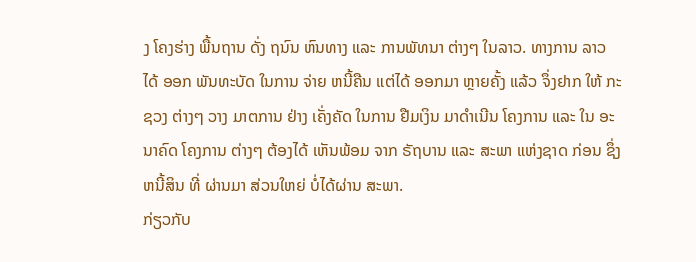ງ ໂຄງຮ່າງ ພື້ນຖານ ດັ່ງ ຖນົນ ຫົນທາງ ແລະ ການພັທນາ ຕ່າງໆ ໃນລາວ. ທາງການ ລາວ ໄດ້ ອອກ ພັນທະບັດ ໃນການ ຈ່າຍ ຫນີ້ຄືນ ແຕ່ໄດ້ ອອກມາ ຫຼາຍຄັ້ງ ແລ້ວ ຈຶ່ງຢາກ ໃຫ້ ກະຊວງ ຕ່າງໆ ວາງ ມາຕການ ຢ່າງ ເຄັ່ງຄັດ ໃນການ ຢືມເງິນ ມາດຳເນີນ ໂຄງການ ແລະ ໃນ ອະນາຄົດ ໂຄງການ ຕ່າງໆ ຕ້ອງໄດ້ ເຫັນພ້ອມ ຈາກ ຣັຖບານ ແລະ ສະພາ ແຫ່ງຊາດ ກ່ອນ ຊຶ່ງ ຫນີ້ສິນ ທີ່ ຜ່ານມາ ສ່ວນໃຫຍ່ ບໍ່ໄດ້ຜ່ານ ສະພາ.
ກ່ຽວກັບ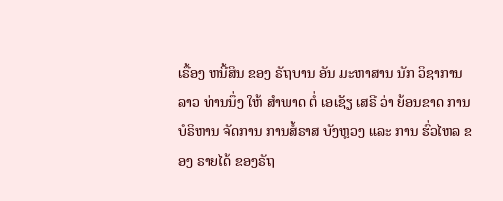ເຣື້ອງ ຫນີ້ສິນ ຂອງ ຣັຖບານ ອັນ ມະຫາສານ ນັກ ວິຊາການ ລາວ ທ່ານນຶ່ງ ໃຫ້ ສຳພາດ ຕໍ່ ເອເຊັຽ ເສຣີ ວ່າ ຍ້ອນຂາດ ການ ບໍຣິຫານ ຈັດການ ການສໍ້ຣາສ ບັງຫຼວງ ແລະ ການ ຮົ່ວໄຫລ ຂອງ ຣາຍໄດ້ ຂອງຣັຖ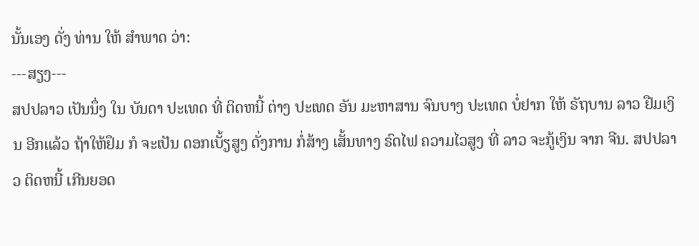ນັ້ນເອງ ດັ່ງ ທ່ານ ໃຫ້ ສຳພາດ ວ່າ:
---ສຽງ---
ສປປລາວ ເປັນນຶ່ງ ໃນ ບັນດາ ປະເທດ ທີ່ ຕິດຫນີ້ ຕ່າງ ປະເທດ ອັນ ມະຫາສານ ຈົນບາງ ປະເທດ ບໍ່ຢາກ ໃຫ້ ຣັຖບານ ລາວ ຢືມເງິນ ອີກແລ້ວ ຖ້າໃຫ້ຢຶມ ກໍ ຈະເປັນ ດອກເບັ້ຽສູງ ດັ່ງການ ກໍ່ສ້າງ ເສັ້ນທາງ ຣົດໄຟ ຄວາມໄວສູງ ທີ່ ລາວ ຈະກູ້ເງິນ ຈາກ ຈີນ. ສປປລາວ ຕິດຫນີ້ ເກີນຍອດ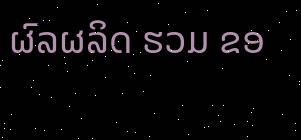ຜົລຜລິດ ຮວມ ຂອ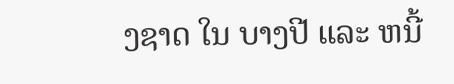ງຊາດ ໃນ ບາງປີ ແລະ ຫນີ້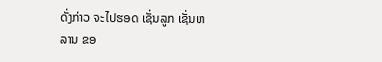ດັ່ງກ່າວ ຈະໄປຮອດ ເຊັ່ນລູກ ເຊັ່ນຫລານ ຂອ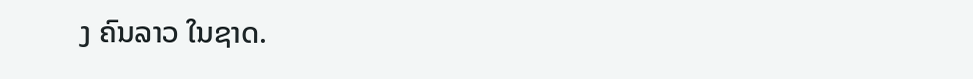ງ ຄົນລາວ ໃນຊາດ.